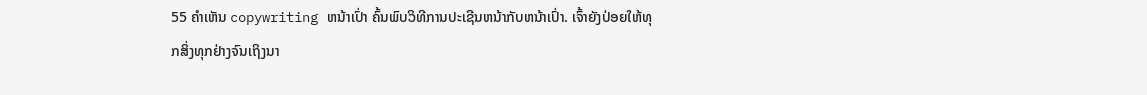55 ຄຳເຫັນ copywriting ຫນ້າເປົ່າ ຄົ້ນພົບວິທີການປະເຊີນຫນ້າກັບຫນ້າເປົ່າ. ເຈົ້າຍັງປ່ອຍໃຫ້ທຸກສິ່ງທຸກຢ່າງຈົນເຖິງນາ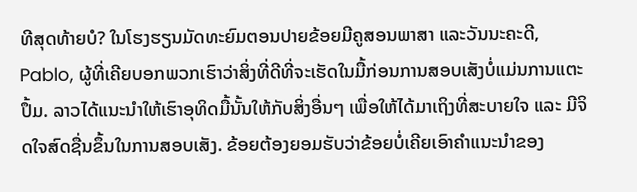ທີສຸດທ້າຍບໍ? ໃນໂຮງຮຽນມັດທະຍົມຕອນປາຍຂ້ອຍມີຄູສອນພາສາ ແລະວັນນະຄະດີ, Pablo, ຜູ້ທີ່ເຄີຍບອກພວກເຮົາວ່າສິ່ງທີ່ດີທີ່ຈະເຮັດໃນມື້ກ່ອນການສອບເສັງບໍ່ແມ່ນການແຕະປຶ້ມ. ລາວໄດ້ແນະນຳໃຫ້ເຮົາອຸທິດມື້ນັ້ນໃຫ້ກັບສິ່ງອື່ນໆ ເພື່ອໃຫ້ໄດ້ມາເຖິງທີ່ສະບາຍໃຈ ແລະ ມີຈິດໃຈສົດຊື່ນຂຶ້ນໃນການສອບເສັງ. ຂ້ອຍຕ້ອງຍອມຮັບວ່າຂ້ອຍບໍ່ເຄີຍເອົາຄໍາແນະນໍາຂອງ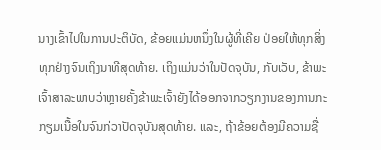ນາງເຂົ້າໄປໃນການປະຕິບັດ, ຂ້ອຍແມ່ນຫນຶ່ງໃນຜູ້ທີ່ເຄີຍ ປ່ອຍໃຫ້ທຸກສິ່ງທຸກຢ່າງຈົນເຖິງນາທີສຸດທ້າຍ. ເຖິງແມ່ນວ່າໃນປັດຈຸບັນ, ກັບເວັບ, ຂ້າພະເຈົ້າສາລະພາບວ່າຫຼາຍຄັ້ງຂ້າພະເຈົ້າຍັງໄດ້ອອກຈາກວຽກງານຂອງການກະກຽມເນື້ອໃນຈົນກ່ວາປັດຈຸບັນສຸດທ້າຍ. ແລະ, ຖ້າຂ້ອຍຕ້ອງມີຄວາມຊື່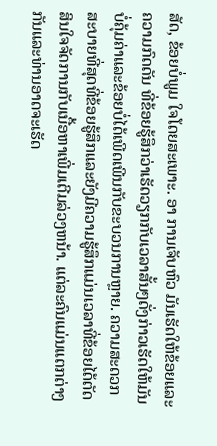ສັດ, ຂ້ອຍບໍ່ພູມ ໃຈໂດຍສະເພາະ. ອາ ການເຈັບຫົວ ມັນເຮັດໃຫ້ຂ້ອຍແລະ ຄວາມກົດດັນ ທີ່ຂ້ອຍຮູ້ສຶກວ່າເຮັດວຽກກັບເວລາສັ້ນໆດັ່ງກ່າວເຮັດໃຫ້ມັນບໍ່ຄຸ້ມຄ່າແລະຂ້ອຍບໍ່ໄດ້ເພີດເພີນກັບຂະບວນການຫຼາຍ. ຄວາມສະດວກສະບາຍທີ່ສຸດທີ່ຂ້ອຍຮູ້ສຶກແລະຍັງມີຄວາມຮູ້ສຶກແມ່ນເວລາທີ່ຂ້ອຍໄດ້ຕັດສິນໃຈຈັດການກັບເນື້ອຫາເພີ່ມເຕີມລ່ວງຫນ້າ. ແຕ່ລະຄົນແມ່ນແຕກຕ່າງກັນແລະທ່ານອາດຈະເຮັດ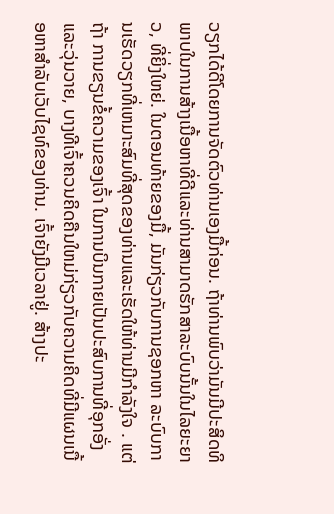ວຽກໄດ້ດີໂດຍການຈັດຕົວທ່ານເອງມື້ກ່ອນ. ຖ້າທ່ານພົບວ່າມັນມີປະສິດທິພາບໃນການສ້າງເນື້ອຫາທີ່ດີແລະທ່ານສາມາດຮັກສາລະບົບນັ້ນໃນໄລຍະຍາວ, ທີ່ຍິ່ງໃຫຍ່. ໃນຕອນທ້າຍຂອງມື້, ມັນກ່ຽວກັບການຊອກຫາ ລະບົບການເຮັດວຽກທີ່ເຫມາະສົມທີ່ສຸດຂອງທ່ານແລະເຮັດໃຫ້ທ່ານມີກໍາລັງໃຈ . ແຕ່ຖ້າ ການຂຽນຂໍ້ຄວາມຂອງເຈົ້າ ໃນການບິນກາຍເປັນປະສົບການທີ່ອຸກອັ່ງແລະວຸ່ນວາຍ, ບາງທີເຈົ້າຄວນຄິດຄືນໃຫມ່ກ່ຽວກັບຄວາມຄິດທີ່ມີແຜນເນື້ອຫາສໍາລັບເວັບໄຊທ໌ຂອງທ່ານ. ເຈົ້າຍັງມີເວລາຢູ່. ສ້າງປະ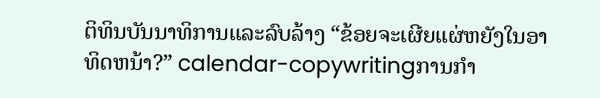ຕິທິນບັນນາທິການແລະລົບລ້າງ “ຂ້ອຍຈະເຜີຍແຜ່ຫຍັງໃນອາທິດຫນ້າ?” calendar-copywritingການກໍາ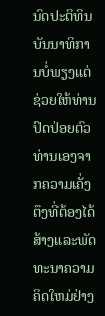ນົດປະຕິທິນບັນນາທິການບໍ່ພຽງແຕ່ຊ່ວຍໃຫ້ທ່ານປົດປ່ອຍຕົວທ່ານເອງຈາກຄວາມເຄັ່ງຕຶງທີ່ຕ້ອງໄດ້ ສ້າງແລະພັດທະນາຄວາມຄິດໃຫມ່ຢ່າງ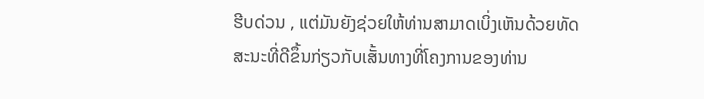ຮີບດ່ວນ , ແຕ່ມັນຍັງຊ່ວຍໃຫ້ທ່ານສາມາດເບິ່ງເຫັນດ້ວຍທັດສະນະທີ່ດີຂຶ້ນກ່ຽວກັບເສັ້ນທາງທີ່ໂຄງການຂອງທ່ານ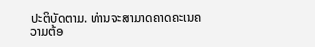ປະຕິບັດຕາມ. ທ່ານຈະສາມາດຄາດຄະເນຄວາມຕ້ອ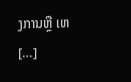ງການຫຼື ເຫ […]